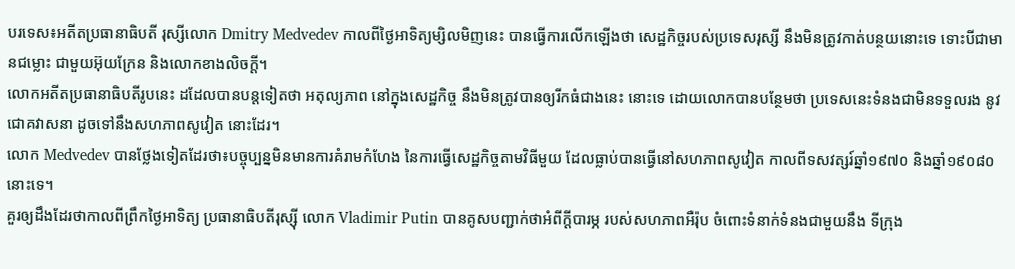បរទេស៖អតីតប្រធានាធិបតី រុស្សីលោក Dmitry Medvedev កាលពីថ្ងៃអាទិត្យម្សិលមិញនេះ បានធ្វើការលើកឡើងថា សេដ្ឋកិច្ចរបស់ប្រទេសរុស្សី នឹងមិនត្រូវកាត់បន្ថយនោះទេ ទោះបីជាមានជម្លោះ ជាមួយអ៊ុយក្រែន និងលោកខាងលិចក្តី។
លោកអតីតប្រធានាធិបតីរូបនេះ ដដែលបានបន្តទៀតថា អតុល្យភាព នៅក្នុងសេដ្ឋកិច្ច នឹងមិនត្រូវបានឲ្យរីកធំជាងនេះ នោះទេ ដោយលោកបានបន្ថែមថា ប្រទេសនេះទំនងជាមិនទទួលរង នូវជោគវាសនា ដូចទៅនឹងសហភាពសូវៀត នោះដែរ។
លោក Medvedev បានថ្លែងទៀតដែរថា៖បច្ចុប្បន្នមិនមានការគំរាមកំហែង នៃការធ្វើសេដ្ឋកិច្ចតាមវិធីមួយ ដែលធ្លាប់បានធ្វើនៅសហភាពសូវៀត កាលពីទសវត្សរ៍ឆ្នាំ១៩៧០ និងឆ្នាំ១៩០៨០ នោះទេ។
គួរឲ្យដឹងដែរថាកាលពីព្រឹកថ្ងៃអាទិត្យ ប្រធានាធិបតីរុស្ស៊ី លោក Vladimir Putin បានគូសបញ្ជាក់ថាអំពីក្តីបារម្ភ របស់សហភាពអឺរ៉ុប ចំពោះទំនាក់ទំនងជាមួយនឹង ទីក្រុង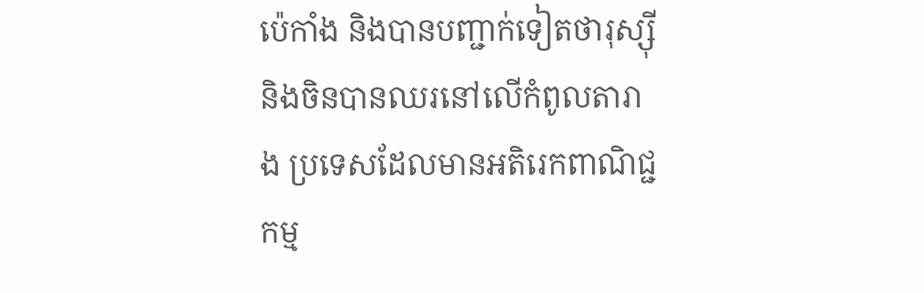ប៉េកាំង និងបានបញ្ជាក់ទៀតថារុស្ស៊ី និងចិនបានឈរនៅលើកំពូលតារាង ប្រទេសដែលមានអតិរេកពាណិជ្ជកម្ម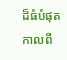ដ៏ធំបំផុត កាលពី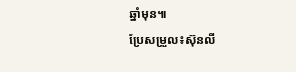ឆ្នាំមុន៕
ប្រែសម្រួល៖ស៊ុនលី